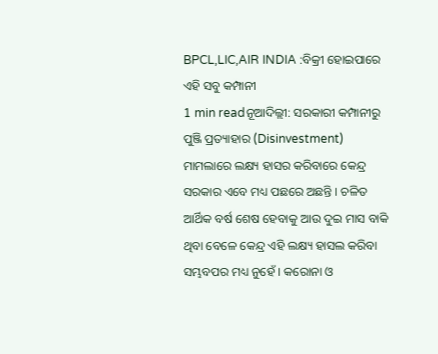BPCL,LIC,AIR INDIA :ବିକ୍ରୀ ହୋଇପାରେ ଏହି ସବୁ କମ୍ପାନୀ
1 min readନୂଆଦିଲ୍ଲୀ: ସରକାରୀ କମ୍ପାନୀରୁ ପୁଞ୍ଜି ପ୍ରତ୍ୟାହାର (Disinvestment) ମାମଲାରେ ଲକ୍ଷ୍ୟ ହାସର କରିବାରେ କେନ୍ଦ୍ର ସରକାର ଏବେ ମଧ୍ୟ ପଛରେ ଅଛନ୍ତି । ଚଳିତ ଆର୍ଥିକ ବର୍ଷ ଶେଷ ହେବାକୁ ଆଉ ଦୁଇ ମାସ ବାକି ଥିବା ବେଳେ କେନ୍ଦ୍ର ଏହି ଲକ୍ଷ୍ୟ ହାସଲ କରିବା ସମ୍ଭବପର ମଧ୍ୟ ନୁହେଁ । କରୋନା ଓ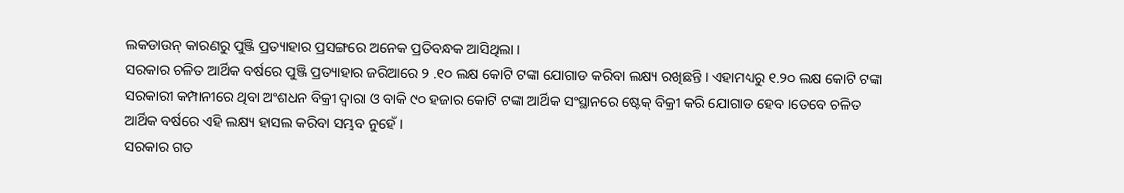ଲକଡାଉନ୍ କାରଣରୁ ପୁଞ୍ଜି ପ୍ରତ୍ୟାହାର ପ୍ରସଙ୍ଗରେ ଅନେକ ପ୍ରତିବନ୍ଧକ ଆସିଥିଲା ।
ସରକାର ଚଳିତ ଆର୍ଥିକ ବର୍ଷରେ ପୁଞ୍ଜି ପ୍ରତ୍ୟାହାର ଜରିଆରେ ୨ .୧୦ ଲକ୍ଷ କୋଟି ଟଙ୍କା ଯୋଗାଡ କରିବା ଲକ୍ଷ୍ୟ ରଖିଛନ୍ତି । ଏହାମଧ୍ୟରୁ ୧.୨୦ ଲକ୍ଷ କୋଟି ଟଙ୍କା ସରକାରୀ କମ୍ପାନୀରେ ଥିବା ଅଂଶଧନ ବିକ୍ରୀ ଦ୍ୱାରା ଓ ବାକି ୯୦ ହଜାର କୋଟି ଟଙ୍କା ଆର୍ଥିକ ସଂସ୍ଥାନରେ ଷ୍ଟେକ୍ ବିକ୍ରୀ କରି ଯୋଗାଡ ହେବ ।ତେବେ ଚଳିତ ଆର୍ଥିକ ବର୍ଷରେ ଏହି ଲକ୍ଷ୍ୟ ହାସଲ କରିବା ସମ୍ଭବ ନୁହେଁ ।
ସରକାର ଗତ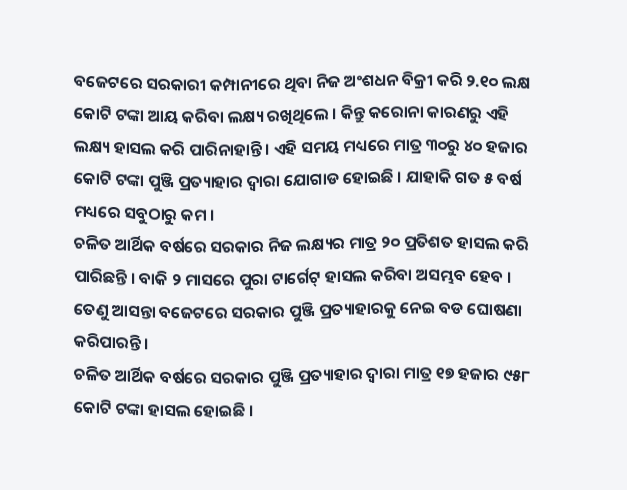ବଜେଟରେ ସରକାରୀ କମ୍ପାନୀରେ ଥିବା ନିଜ ଅଂଶଧନ ବିକ୍ରୀ କରି ୨.୧୦ ଲକ୍ଷ କୋଟି ଟଙ୍କା ଆୟ କରିବା ଲକ୍ଷ୍ୟ ରଖିଥିଲେ । କିନ୍ତୁ କରୋନା କାରଣରୁ ଏହି ଲକ୍ଷ୍ୟ ହାସଲ କରି ପାରିନାହାନ୍ତି । ଏହି ସମୟ ମଧ୍ୟରେ ମାତ୍ର ୩୦ରୁ ୪୦ ହଜାର କୋଟି ଟଙ୍କା ପୁଞ୍ଜି ପ୍ରତ୍ୟାହାର ଦ୍ୱାରା ଯୋଗାଡ ହୋଇଛି । ଯାହାକି ଗତ ୫ ବର୍ଷ ମଧ୍ୟରେ ସବୁଠାରୁ କମ ।
ଚଳିତ ଆର୍ଥିକ ବର୍ଷରେ ସରକାର ନିଜ ଲକ୍ଷ୍ୟର ମାତ୍ର ୨୦ ପ୍ରତିଶତ ହାସଲ କରି ପାରିଛନ୍ତି । ବାକି ୨ ମାସରେ ପୁରା ଟାର୍ଗେଟ୍ ହାସଲ କରିବା ଅସମ୍ଭବ ହେବ । ତେଣୁ ଆସନ୍ତା ବଜେଟରେ ସରକାର ପୁଞ୍ଜି ପ୍ରତ୍ୟାହାରକୁ ନେଇ ବଡ ଘୋଷଣା କରିପାରନ୍ତି ।
ଚଳିତ ଆର୍ଥିକ ବର୍ଷରେ ସରକାର ପୁଞ୍ଜି ପ୍ରତ୍ୟାହାର ଦ୍ୱାରା ମାତ୍ର ୧୭ ହଜାର ୯୫୮ କୋଟି ଟଙ୍କା ହାସଲ ହୋଇଛି ।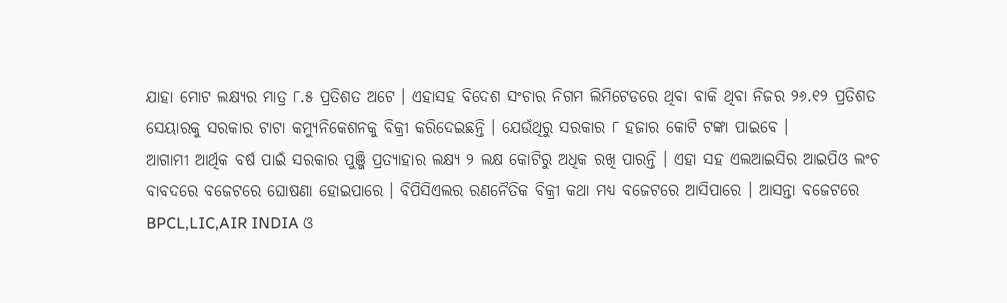ଯାହା ମୋଟ ଲକ୍ଷ୍ୟର ମାତ୍ର ୮.୫ ପ୍ରତିଶତ ଅଟେ । ଏହାସହ ବିଦେଶ ସଂଚାର ନିଗମ ଲିମିଟେଡରେ ଥିବା ବାକି ଥିବା ନିଜର ୨୬.୧୨ ପ୍ରତିଶତ ସେୟାରକୁ ସରକାର ଟାଟା କମ୍ୟୁନିକେଶନକୁ ବିକ୍ରୀ କରିଦେଇଛନ୍ତି । ଯେଉଁଥିରୁ ସରକାର ୮ ହଜାର କୋଟି ଟଙ୍କା ପାଇବେ ।
ଆଗାମୀ ଆର୍ଥିକ ବର୍ଷ ପାଇଁ ସରକାର ପୁଞ୍ଜି ପ୍ରତ୍ୟାହାର ଲକ୍ଷ୍ୟ ୨ ଲକ୍ଷ କୋଟିରୁ ଅଧିକ ରଖି ପାରନ୍ତି । ଏହା ସହ ଏଲଆଇସିର ଆଇପିଓ ଲଂଚ ବାବଦରେ ବଜେଟରେ ଘୋଷଣା ହୋଇପାରେ । ବିପିସିଏଲର ରଣନୈତିକ ବିକ୍ରୀ କଥା ମଧ୍ୟ ବଜେଟରେ ଆସିପାରେ । ଆସନ୍ତା ବଜେଟରେ BPCL,LIC,AIR INDIA ଓ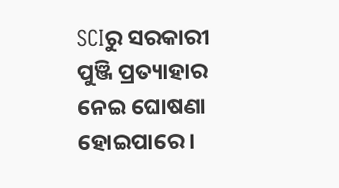SCIରୁ ସରକାରୀ ପୁଞ୍ଜି ପ୍ରତ୍ୟାହାର ନେଇ ଘୋଷଣା ହୋଇପାରେ ।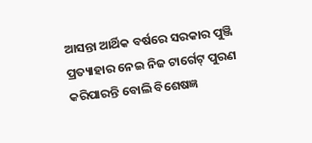ଆସନ୍ତା ଆର୍ଥିକ ବର୍ଷରେ ସରକାର ପୁଞ୍ଜି ପ୍ରତ୍ୟାହାର ନେଇ ନିଜ ଟାର୍ଗେଟ୍ ପୁରଣ କରିପାରନ୍ତି ବୋଲି ବିଶେଷଜ୍ଞ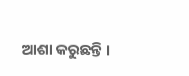ଆଶା କରୁଛନ୍ତି ।